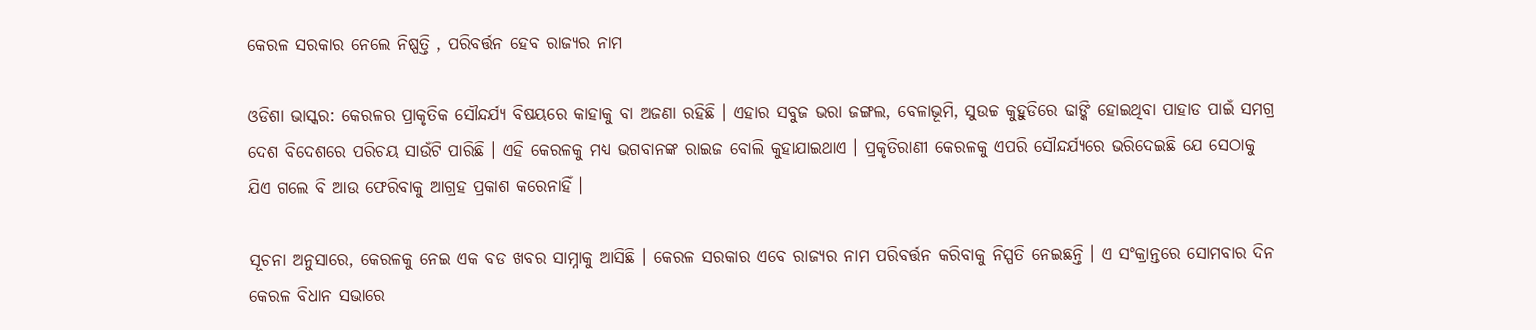କେରଳ ସରକାର ନେଲେ ନିଷ୍ପତ୍ତି , ପରିବର୍ତ୍ତନ ହେବ ରାଜ୍ୟର ନାମ

ଓଡିଶା ଭାସ୍କର: କେରଳର ପ୍ରାକୃତିକ ସୌନ୍ଦର୍ଯ୍ୟ ବିଷୟରେ କାହାକୁ ବା ଅଜଣା ରହିଛି । ଏହାର ସବୁଜ ଭରା ଜଙ୍ଗଲ, ବେଳାଭୂମି, ସୁଉଚ୍ଚ କୁହୁଡିରେ ଢାଙ୍କି ହୋଇଥିବା ପାହାଡ ପାଇଁ ସମଗ୍ର ଦେଶ ବିଦେଶରେ ପରିଚୟ ସାଉଁଟି ପାରିଛି । ଏହି କେରଳକୁ ମଧ୍ୟ ଭଗବାନଙ୍କ ରାଇଜ ବୋଲି କୁହାଯାଇଥାଏ । ପ୍ରକୃତିରାଣୀ କେରଳକୁ ଏପରି ସୌନ୍ଦର୍ଯ୍ୟରେ ଭରିଦେଇଛି ଯେ ସେଠାକୁ ଯିଏ ଗଲେ ବି ଆଉ ଫେରିବାକୁ ଆଗ୍ରହ ପ୍ରକାଶ କରେନାହିଁ ।

ସୂଚନା ଅନୁସାରେ, କେରଳକୁ ନେଇ ଏକ ବଡ ଖବର ସାମ୍ନାକୁ ଆସିଛି । କେରଳ ସରକାର ଏବେ ରାଜ୍ୟର ନାମ ପରିବର୍ତ୍ତନ କରିବାକୁ ନିସ୍ପତି ନେଇଛନ୍ତି । ଏ ସଂକ୍ରାନ୍ତରେ ସୋମବାର ଦିନ କେରଳ ବିଧାନ ସଭାରେ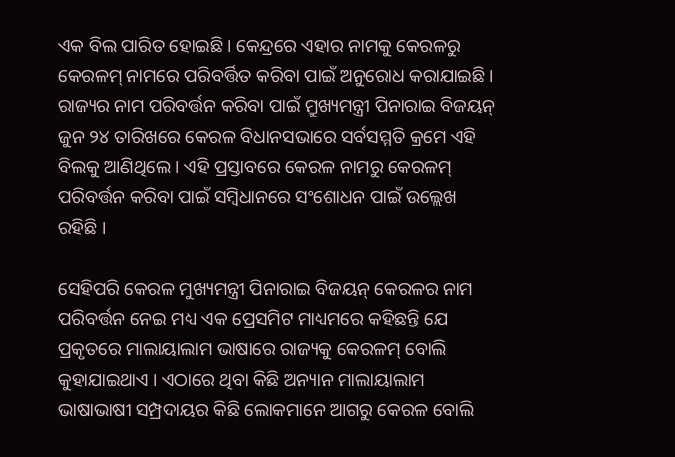ଏକ ବିଲ ପାରିତ ହୋଇଛି । କେନ୍ଦ୍ରରେ ଏହାର ନାମକୁ କେରଳରୁ କେରଳମ୍ ନାମରେ ପରିବର୍ତ୍ତିତ କରିବା ପାଇଁ ଅନୁରୋଧ କରାଯାଇଛି । ରାଜ୍ୟର ନାମ ପରିବର୍ତ୍ତନ କରିବା ପାଇଁ ମ୍ରୁଖ୍ୟମନ୍ତ୍ରୀ ପିନାରାଇ ବିଜୟନ୍ ଜୁନ ୨୪ ତାରିଖରେ କେରଳ ବିଧାନସଭାରେ ସର୍ବସମ୍ମତି କ୍ରମେ ଏହି ବିଲକୁ ଆଣିଥିଲେ । ଏହି ପ୍ରସ୍ତାବରେ କେରଳ ନାମରୁ କେରଳମ୍ ପରିବର୍ତ୍ତନ କରିବା ପାଇଁ ସମ୍ବିଧାନରେ ସଂଶୋଧନ ପାଇଁ ଉଲ୍ଲେଖ ରହିଛି ।

ସେହିପରି କେରଳ ମୁଖ୍ୟମନ୍ତ୍ରୀ ପିନାରାଇ ବିଜୟନ୍ କେରଳର ନାମ ପରିବର୍ତ୍ତନ ନେଇ ମଧ୍ୟ ଏକ ପ୍ରେସମିଟ ମାଧ୍ୟମରେ କହିଛନ୍ତି ଯେ ପ୍ରକୃତରେ ମାଲାୟାଲାମ ଭାଷାରେ ରାଜ୍ୟକୁ କେରଳମ୍ ବୋଲି କୁହାଯାଇଥାଏ । ଏଠାରେ ଥିବା କିଛି ଅନ୍ୟାନ ମାଲାୟାଲାମ ଭାଷାଭାଷୀ ସମ୍ପ୍ରଦାୟର କିଛି ଲୋକମାନେ ଆଗରୁ କେରଳ ବୋଲି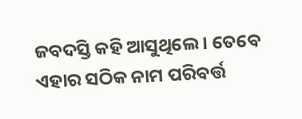ଜବଦସ୍ତି କହି ଆସୁଥିଲେ । ତେବେ ଏହାର ସଠିକ ନାମ ପରିବର୍ତ୍ତ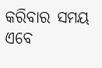କରିବାର ସମୟ ଏବେ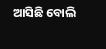ଆସିଛି ବୋଲି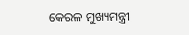କେରଳ ମୁଖ୍ୟମନ୍ତ୍ରୀ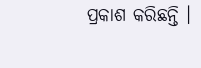ପ୍ରକାଶ କରିଛନ୍ତି ।